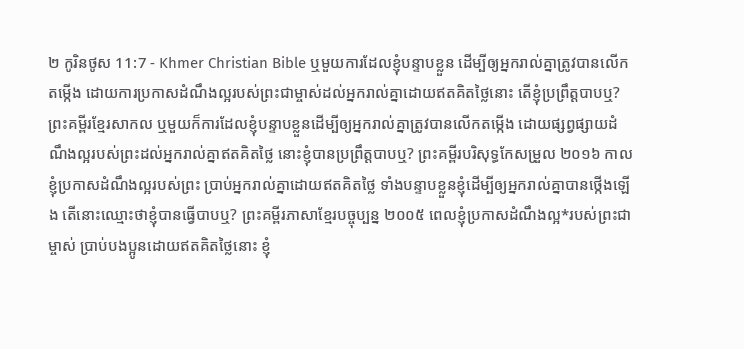២ កូរិនថូស 11:7 - Khmer Christian Bible ឬមួយការដែលខ្ញុំបន្ទាបខ្លួន ដើម្បីឲ្យអ្នករាល់គ្នាត្រូវបានលើកតម្កើង ដោយការប្រកាសដំណឹងល្អរបស់ព្រះជាម្ចាស់ដល់អ្នករាល់គ្នាដោយឥតគិតថ្លៃនោះ តើខ្ញុំប្រព្រឹត្ដបាបឬ? ព្រះគម្ពីរខ្មែរសាកល ឬមួយក៏ការដែលខ្ញុំបន្ទាបខ្លួនដើម្បីឲ្យអ្នករាល់គ្នាត្រូវបានលើកតម្កើង ដោយផ្សព្វផ្សាយដំណឹងល្អរបស់ព្រះដល់អ្នករាល់គ្នាឥតគិតថ្លៃ នោះខ្ញុំបានប្រព្រឹត្តបាបឬ? ព្រះគម្ពីរបរិសុទ្ធកែសម្រួល ២០១៦ កាលខ្ញុំប្រកាសដំណឹងល្អរបស់ព្រះ ប្រាប់អ្នករាល់គ្នាដោយឥតគិតថ្លៃ ទាំងបន្ទាបខ្លួនខ្ញុំដើម្បីឲ្យអ្នករាល់គ្នាបានថ្កើងឡើង តើនោះឈ្មោះថាខ្ញុំបានធ្វើបាបឬ? ព្រះគម្ពីរភាសាខ្មែរបច្ចុប្បន្ន ២០០៥ ពេលខ្ញុំប្រកាសដំណឹងល្អ*របស់ព្រះជាម្ចាស់ ប្រាប់បងប្អូនដោយឥតគិតថ្លៃនោះ ខ្ញុំ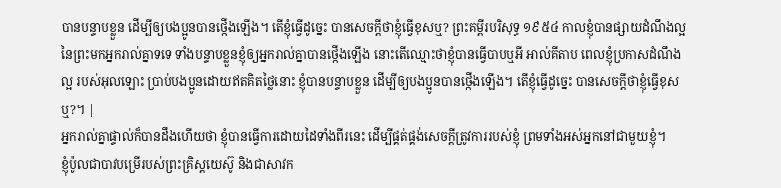បានបន្ទាបខ្លួន ដើម្បីឲ្យបងប្អូនបានថ្កើងឡើង។ តើខ្ញុំធ្វើដូច្នេះ បានសេចក្ដីថាខ្ញុំធ្វើខុសឬ? ព្រះគម្ពីរបរិសុទ្ធ ១៩៥៤ កាលខ្ញុំបានផ្សាយដំណឹងល្អនៃព្រះមកអ្នករាល់គ្នាទទេ ទាំងបន្ទាបខ្លួនខ្ញុំឲ្យអ្នករាល់គ្នាបានថ្កើងឡើង នោះតើឈ្មោះថាខ្ញុំបានធ្វើបាបឬអី អាល់គីតាប ពេលខ្ញុំប្រកាសដំណឹងល្អ របស់អុលឡោះ ប្រាប់បងប្អូនដោយឥតគិតថ្លៃនោះ ខ្ញុំបានបន្ទាបខ្លួន ដើម្បីឲ្យបងប្អូនបានថ្កើងឡើង។ តើខ្ញុំធ្វើដូច្នេះ បានសេចក្ដីថាខ្ញុំធ្វើខុសឬ?។ |
អ្នករាល់គ្នាផ្ទាល់ក៏បានដឹងហើយថា ខ្ញុំបានធ្វើការដោយដៃទាំងពីរនេះ ដើម្បីផ្គត់ផ្គង់សេចក្ដីត្រូវការរបស់ខ្ញុំ ព្រមទាំងអស់អ្នកនៅជាមួយខ្ញុំ។
ខ្ញុំប៉ូលជាបាវបម្រើរបស់ព្រះគ្រិស្ដយេស៊ូ និងជាសាវក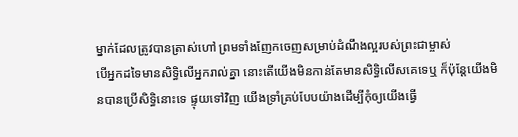ម្នាក់ដែលត្រូវបានត្រាស់ហៅ ព្រមទាំងញែកចេញសម្រាប់ដំណឹងល្អរបស់ព្រះជាម្ចាស់
បើអ្នកដទៃមានសិទ្ធិលើអ្នករាល់គ្នា នោះតើយើងមិនកាន់តែមានសិទ្ធិលើសគេទេឬ ក៏ប៉ុន្ដែយើងមិនបានប្រើសិទ្ធិនោះទេ ផ្ទុយទៅវិញ យើងទ្រាំគ្រប់បែបយ៉ាងដើម្បីកុំឲ្យយើងធ្វើ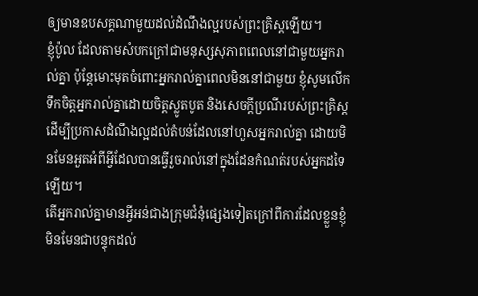ឲ្យមានឧបសគ្គណាមួយដល់ដំណឹងល្អរបស់ព្រះគ្រិស្ដឡើយ។
ខ្ញុំប៉ូល ដែលតាមសំបកក្រៅជាមនុស្សសុភាពពេលនៅជាមួយអ្នករាល់គ្នា ប៉ុន្ដែមោះមុតចំពោះអ្នករាល់គ្នាពេលមិននៅជាមួយ ខ្ញុំសូមលើកទឹកចិត្ដអ្នករាល់គ្នាដោយចិត្ដស្លូតបូត និងសេចក្ដីប្រណីរបស់ព្រះគ្រិស្ដ
ដើម្បីប្រកាសដំណឹងល្អដល់តំបន់ដែលនៅហួសអ្នករាល់គ្នា ដោយមិនមែនអួតអំពីអ្វីដែលបានធ្វើរួចរាល់នៅក្នុងដែនកំណត់របស់អ្នកដទៃឡើយ។
តើអ្នករាល់គ្នាមានអ្វីអន់ជាងក្រុមជំនុំផ្សេងទៀតក្រៅពីការដែលខ្លួនខ្ញុំមិនមែនជាបន្ទុកដល់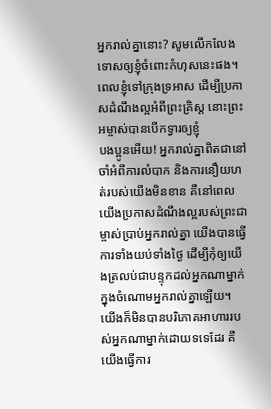អ្នករាល់គ្នានោះ? សូមលើកលែងទោសឲ្យខ្ញុំចំពោះកំហុសនេះផង។
ពេលខ្ញុំទៅក្រុងទ្រអាស ដើម្បីប្រកាសដំណឹងល្អអំពីព្រះគ្រិស្ដ នោះព្រះអម្ចាស់បានបើកទ្វារឲ្យខ្ញុំ
បងប្អូនអើយ! អ្នករាល់គ្នាពិតជានៅចាំអំពីការលំបាក និងការនឿយហត់របស់យើងមិនខាន គឺនៅពេលយើងប្រកាសដំណឹងល្អរបស់ព្រះជាម្ចាស់ប្រាប់អ្នករាល់គ្នា យើងបានធ្វើការទាំងយប់ទាំងថ្ងៃ ដើម្បីកុំឲ្យយើងត្រលប់ជាបន្ទុកដល់អ្នកណាម្នាក់ក្នុងចំណោមអ្នករាល់គ្នាឡើយ។
យើងក៏មិនបានបរិភោគអាហាររបស់អ្នកណាម្នាក់ដោយទទេដែរ គឺយើងធ្វើការ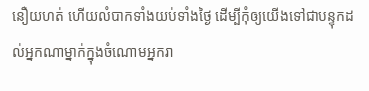នឿយហត់ ហើយលំបាកទាំងយប់ទាំងថ្ងៃ ដើម្បីកុំឲ្យយើងទៅជាបន្ទុកដល់អ្នកណាម្នាក់ក្នុងចំណោមអ្នករា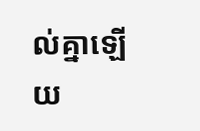ល់គ្នាឡើយ